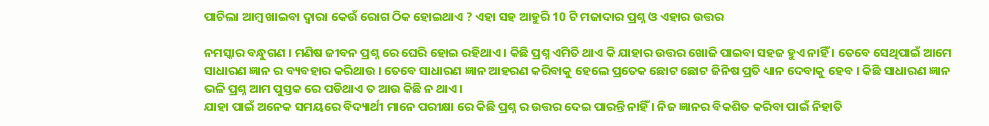ପାଚିଲା ଆମ୍ବ ଖାଇବା ଦ୍ଵାରା କେଉଁ ରୋଗ ଠିକ ହୋଇଥାଏ ? ଏହା ସହ ଆହୁରି 10 ଟି ମଜାଦାର ପ୍ରଶ୍ନ ଓ ଏହାର ଉତ୍ତର

ନମସ୍କାର ବନ୍ଧୁଗଣ । ମଣିଷ ଜୀବନ ପ୍ରଶ୍ନ ରେ ଘେରି ହୋଇ ରହିଥାଏ । କିଛି ପ୍ରଶ୍ନ ଏମିତି ଥାଏ କି ଯାହାର ଉତ୍ତର ଖୋଜି ପାଇବା ସହଜ ହୁଏ ନାହିଁ । ତେବେ ସେଥିପାଇଁ ଆମେ ସାଧାରଣ ଜ୍ଞାନ ର ବ୍ୟବହାର କରିଥାଉ । ତେବେ ସାଧାରଣ ଜ୍ଞାନ ଆହରଣ କରିବାକୁ ହେଲେ ପ୍ରତେକ ଛୋଟ ଛୋଟ ଜିନିଷ ପ୍ରତି ଧ୍ୟାନ ଦେବାକୁ ହେବ । କିଛି ସାଧାରଣ ଜ୍ଞାନ ଭଳି ପ୍ରଶ୍ନ ଆମ ପୁସ୍ତକ ରେ ପଡିଥାଏ ତ ଆଉ କିଛି ନ ଥାଏ ।
ଯାହା ପାଇଁ ଅନେକ ସମୟରେ ବିଦ୍ୟାର୍ଥୀ ମାନେ ପରୀକ୍ଷା ରେ କିଛି ପ୍ରଶ୍ନ ର ଉତ୍ତର ଦେଇ ପାରନ୍ତି ନାହିଁ । ନିଜ ଜ୍ଞାନର ବିକଶିତ କରିବା ପାଇଁ ନିହାତି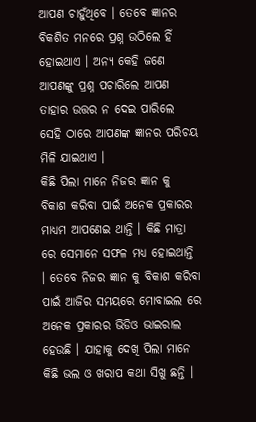ଆପଣ ଚାହୁଁଥିବେ । ତେବେ ଜ୍ଞାନର ବିକଶିତ ମନରେ ପ୍ରଶ୍ନ ଉଠିଲେ ହିଁ ହୋଇଥାଏ । ଅନ୍ୟ କେହି ଜଣେ ଆପଣଙ୍କୁ ପ୍ରଶ୍ନ ପଚାରିଲେ ଆପଣ ତାହାର ଉତ୍ତର ନ ଦେଇ ପାରିଲେ ସେହି ଠାରେ ଆପଣଙ୍କ ଜ୍ଞାନର ପରିଚୟ ମିଳି ଯାଇଥାଏ ।
କିଛି ପିଲା ମାନେ ନିଜର ଜ୍ଞାନ କୁ ବିକାଶ କରିବା ପାଇଁ ଅନେକ ପ୍ରକାରର ମାଧ୍ୟମ ଆପଣେଇ ଥାନ୍ତି । କିଛି ମାତ୍ରା ରେ ସେମାନେ ସଫଳ ମଧ୍ୟ ହୋଇଥାନ୍ତି । ତେବେ ନିଜର ଜ୍ଞାନ କୁ ବିକାଶ କରିବା ପାଇଁ ଆଜିର ସମୟରେ ମୋବାଇଲ ରେ ଅନେକ ପ୍ରକାରର ଭିଡିଓ ଭାଇରାଲ ହେଉଛି । ଯାହାକୁ ଦେଖି ପିଲା ମାନେ କିଛି ଭଲ ଓ ଖରାପ କଥା ସିଖୁ ଛନ୍ତି ।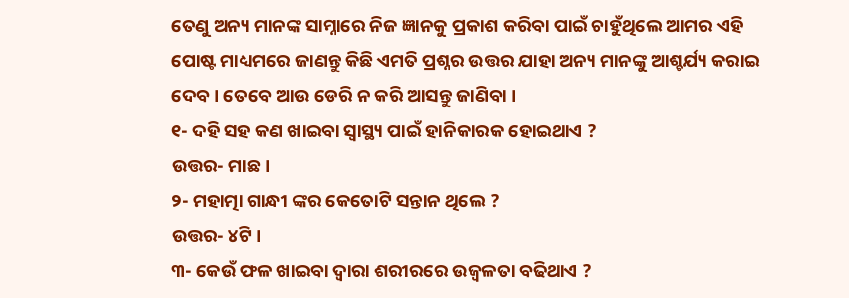ତେଣୁ ଅନ୍ୟ ମାନଙ୍କ ସାମ୍ନାରେ ନିଜ ଜ୍ଞାନକୁ ପ୍ରକାଶ କରିବା ପାଇଁ ଚାହୁଁଥିଲେ ଆମର ଏହି ପୋଷ୍ଟ ମାଧ୍ୟମରେ ଜାଣନ୍ତୁ କିଛି ଏମତି ପ୍ରଶ୍ନର ଉତ୍ତର ଯାହା ଅନ୍ୟ ମାନଙ୍କୁ ଆଶ୍ଚର୍ଯ୍ୟ କରାଇ ଦେବ । ତେବେ ଆଉ ଡେରି ନ କରି ଆସନ୍ତୁ ଜାଣିବା ।
୧- ଦହି ସହ କଣ ଖାଇବା ସ୍ୱାସ୍ଥ୍ୟ ପାଇଁ ହାନିକାରକ ହୋଇଥାଏ ?
ଉତ୍ତର- ମାଛ ।
୨- ମହାତ୍ମା ଗାନ୍ଧୀ ଙ୍କର କେତୋଟି ସନ୍ତାନ ଥିଲେ ?
ଉତ୍ତର- ୪ଟି ।
୩- କେଉଁ ଫଳ ଖାଇବା ଦ୍ଵାରା ଶରୀରରେ ଉଜ୍ବଳତା ବଢିଥାଏ ?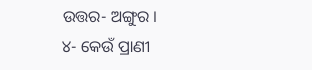ଉତ୍ତର- ଅଙ୍ଗୁର ।
୪- କେଉଁ ପ୍ରାଣୀ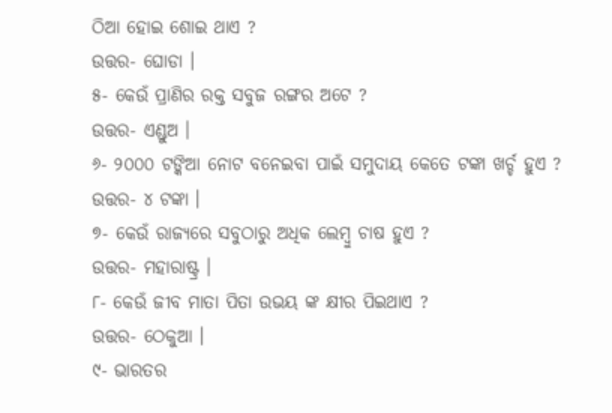ଠିଆ ହୋଇ ଶୋଇ ଥାଏ ?
ଉତ୍ତର- ଘୋଡା ।
୫- କେଉଁ ପ୍ରାଣିର ରକ୍ତ ସବୁଜ ରଙ୍ଗର ଅଟେ ?
ଉତ୍ତର- ଏଣ୍ଡୁଅ ।
୬- ୨୦୦୦ ଟଙ୍କିଆ ନୋଟ ବନେଇବା ପାଇଁ ସମୁଦାୟ କେତେ ଟଙ୍କା ଖର୍ଚ୍ଚ ହୁଏ ?
ଉତ୍ତର- ୪ ଟଙ୍କା ।
୭- କେଉଁ ରାଜ୍ୟରେ ସବୁଠାରୁ ଅଧିକ ଲେମ୍ବୁ ଚାଷ ହୁଏ ?
ଉତ୍ତର- ମହାରାଷ୍ଟ୍ର ।
୮- କେଉଁ ଜୀବ ମାତା ପିତା ଉଭୟ ଙ୍କ କ୍ଷୀର ପିଇଥାଏ ?
ଉତ୍ତର- ଠେକୁଆ ।
୯- ଭାରତର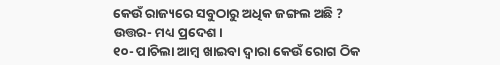କେଉଁ ରାଜ୍ୟରେ ସବୁଠାରୁ ଅଧିକ ଜଙ୍ଗଲ ଅଛି ?
ଉତ୍ତର- ମଧ୍ୟ ପ୍ରଦେଶ ।
୧୦- ପାଚିଲା ଆମ୍ବ ଖାଇବା ଦ୍ଵାରା କେଉଁ ରୋଗ ଠିକ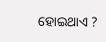ହୋଇଥାଏ ?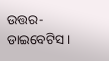ଉତ୍ତର- ଡାଇବେଟିସ ।